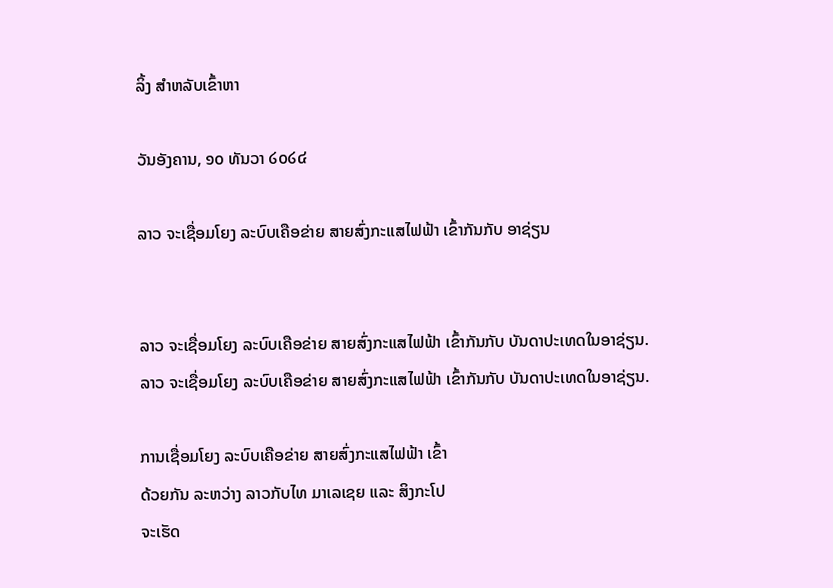ລິ້ງ ສຳຫລັບເຂົ້າຫາ

ວັນອັງຄານ, ໑໐ ທັນວາ ໒໐໒໔

ລາວ ຈະເຊື່ອມໂຍງ ລະບົບເຄືອຂ່າຍ ສາຍສົ່ງກະແສໄຟຟ້າ ເຂົ້າກັນກັບ ອາຊ່ຽນ


ລາວ ຈະເຊື່ອມໂຍງ ລະບົບເຄືອຂ່າຍ ສາຍສົ່ງກະແສໄຟຟ້າ ເຂົ້າກັນກັບ ບັນດາປະເທດໃນອາຊ່ຽນ.
ລາວ ຈະເຊື່ອມໂຍງ ລະບົບເຄືອຂ່າຍ ສາຍສົ່ງກະແສໄຟຟ້າ ເຂົ້າກັນກັບ ບັນດາປະເທດໃນອາຊ່ຽນ.

ການເຊື່ອມໂຍງ ລະບົບເຄືອຂ່າຍ ສາຍສົ່ງກະແສໄຟຟ້າ ເຂົ້າ
ດ້ວຍກັນ ລະຫວ່າງ ລາວກັບໄທ ມາເລເຊຍ ແລະ ສິງກະໂປ
ຈະເຮັດ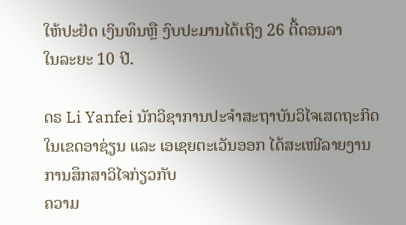ໃຫ້ປະຢັດ ເງິນທຶນຫຼື ງົບປະມານໄດ້ເຖິງ 26 ຕື້ດອນລາ
ໃນລະຍະ 10 ປີ.

ດຣ Li Yanfei ນັກວິຊາການປະຈຳສະຖາບັນວິໄຈເສດຖະກິດ
ໃນເຂດອາຊ່ຽນ ແລະ ເອເຊຍຕະເວັນອອກ ໄດ້ສະເໜີລາຍງານ ການສຶກສາວິໄຈກ່ຽວກັບ
ຄວາມ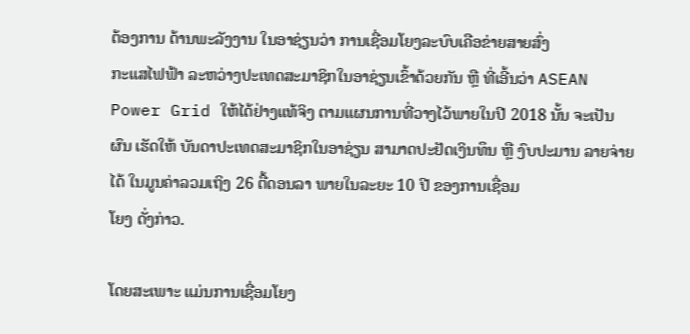ຕ້ອງການ ດ້ານພະລັງງານ ໃນອາຊ່ຽນວ່າ ການເຊື່ອມໂຍງລະບົບເຄືອຂ່າຍສາຍສົ່ງ
ກະແສໄຟຟ້າ ລະຫວ່າງປະເທດສະມາຊິກໃນອາຊ່ຽນເຂົ້າດ້ວຍກັນ ຫຼື ທີ່ເອີ້ນວ່າ ASEAN Power Grid ໃຫ້ໄດ້ຢ່າງແທ້ຈິງ ຕາມແຜນການທີ່ວາງໄວ້ພາຍໃນປີ 2018 ນັ້ນ ຈະເປັນ
ຜົນ ເຮັດໃຫ້ ບັນດາປະເທດສະມາຊິກໃນອາຊ່ຽນ ສາມາດປະຢັດເງິນທຶນ ຫຼື ງົບປະມານ ລາຍຈ່າຍໄດ້ ໃນມູນຄ່າລວມເຖິງ 26 ຕື້ດອນລາ ພາຍໃນລະຍະ 10 ປີ ຂອງການເຊື່ອມ
ໂຍງ ດັ່ງກ່າວ.

ໂດຍສະເພາະ ແມ່ນການເຊື່ອມໂຍງ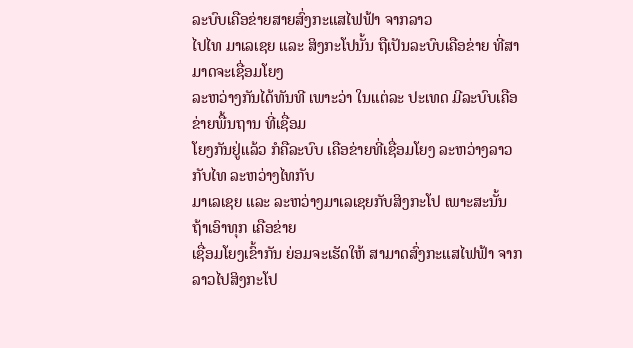ລະບົບເຄືອຂ່າຍສາຍສົ່ງກະແສໄຟຟ້າ ຈາກລາວ
ໄປໄທ ມາເລເຊຍ ແລະ ສິງກະໂປນັ້ນ ຖືເປັນລະບົບເຄືອຂ່າຍ ທີ່ສາມາດຈະເຊື່ອມໂຍງ
ລະຫວ່າງກັນໄດ້ທັນທີ ເພາະວ່າ ໃນແຕ່ລະ ປະເທດ ມີລະບົບເຄືອຂ່າຍພື້ນຖານ ທີ່ເຊື່ອມ
ໂຍງກັນຢູ່ແລ້ວ ກໍຄືລະບົບ ເຄືອຂ່າຍທີ່ເຊື່ອມໂຍງ ລະຫວ່າງລາວກັບໄທ ລະຫວ່າງໄທກັບ
ມາເລເຊຍ ແລະ ລະຫວ່າງມາເລເຊຍກັບສິງກະໂປ ເພາະສະນັ້ນ ຖ້າເອົາທຸກ ເຄືອຂ່າຍ
ເຊື່ອມໂຍງເຂົ້າກັນ ຍ່ອມຈະເຮັດໃຫ້ ສາມາດສົ່ງກະແສໄຟຟ້າ ຈາກລາວໄປສິງກະໂປ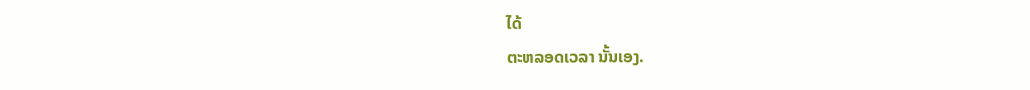ໄດ້
ຕະຫລອດເວລາ ນັ້ນເອງ.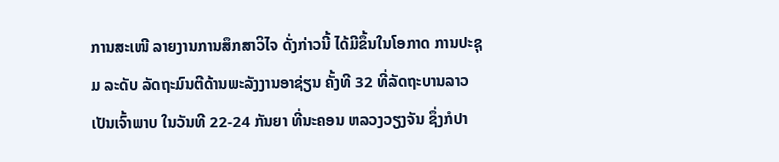ການສະເໜີ ລາຍງານການສຶກສາວິໄຈ ດັ່ງກ່າວນີ້ ໄດ້ມີຂຶ້ນໃນໂອກາດ ການປະຊຸມ ລະດັບ ລັດຖະມົນຕີດ້ານພະລັງງານອາຊ່ຽນ ຄັ້ງທີ 32 ທີ່ລັດຖະບານລາວ ເປັນເຈົ້າພາບ ໃນວັນທີ 22-24 ກັນຍາ ທີ່ນະຄອນ ຫລວງວຽງຈັນ ຊຶ່ງກໍປາ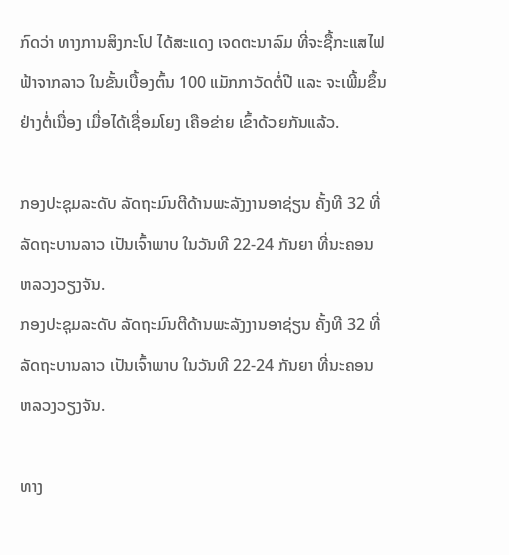ກົດວ່າ ທາງການສິງກະໂປ ໄດ້ສະແດງ ເຈດຕະນາລົມ ທີ່ຈະຊື້ກະແສໄຟຟ້າຈາກລາວ ໃນຂັ້ນເບື້ອງຕົ້ນ 100 ແມັກກາວັດຕໍ່ປີ ແລະ ຈະເພີ້ມຂຶ້ນ ຢ່າງຕໍ່ເນື່ອງ ເມື່ອໄດ້ເຊື່ອມໂຍງ ເຄືອຂ່າຍ ເຂົ້າດ້ວຍກັນແລ້ວ.

ກອງປະຊຸມລະດັບ ລັດຖະມົນຕີດ້ານພະລັງງານອາຊ່ຽນ ຄັ້ງທີ 32 ທີ່ລັດຖະບານລາວ ເປັນເຈົ້າພາບ ໃນວັນທີ 22-24 ກັນຍາ ທີ່ນະຄອນ ຫລວງວຽງຈັນ.
ກອງປະຊຸມລະດັບ ລັດຖະມົນຕີດ້ານພະລັງງານອາຊ່ຽນ ຄັ້ງທີ 32 ທີ່ລັດຖະບານລາວ ເປັນເຈົ້າພາບ ໃນວັນທີ 22-24 ກັນຍາ ທີ່ນະຄອນ ຫລວງວຽງຈັນ.

ທາງ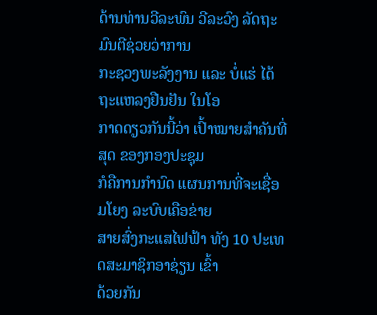ດ້ານທ່ານວີລະພົນ ວີລະວົງ ລັດຖະມົນຕີຊ່ວຍວ່າການ
ກະຊວງພະລັງງານ ແລະ ບໍ່ແຮ່ ໄດ້ຖະແຫລງຢືນຢັນ ໃນໂອ
ກາດດຽວກັນນີ້ວ່າ ເປົ້າໝາຍສຳຄັນທີ່ສຸດ ຂອງກອງປະຊຸມ
ກໍຄືການກຳນົດ ແຜນການທີ່ຈະເຊື່ອມໂຍງ ລະບົບເຄືອຂ່າຍ
ສາຍສົ່ງກະແສໄຟຟ້າ ທັງ 10 ປະເທດສະມາຊິກອາຊ່ຽນ ເຂົ້າ
ດ້ວຍກັນ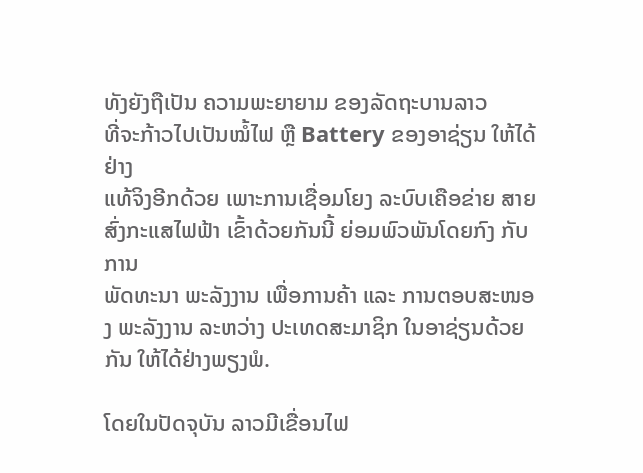ທັງຍັງຖືເປັນ ຄວາມພະຍາຍາມ ຂອງລັດຖະບານລາວ
ທີ່ຈະກ້າວໄປເປັນໝໍ້ໄຟ ຫຼື Battery ຂອງອາຊ່ຽນ ໃຫ້ໄດ້ຢ່າງ
ແທ້ຈິງອີກດ້ວຍ ເພາະການເຊື່ອມໂຍງ ລະບົບເຄືອຂ່າຍ ສາຍ
ສົ່ງກະແສໄຟຟ້າ ເຂົ້າດ້ວຍກັນນີ້ ຍ່ອມພົວພັນໂດຍກົງ ກັບການ
ພັດທະນາ ພະລັງງານ ເພື່ອການຄ້າ ແລະ ການຕອບສະໜອງ ພະລັງງານ ລະຫວ່າງ ປະເທດສະມາຊິກ ໃນອາຊ່ຽນດ້ວຍກັນ ໃຫ້ໄດ້ຢ່າງພຽງພໍ.

ໂດຍໃນປັດຈຸບັນ ລາວມີເຂື່ອນໄຟ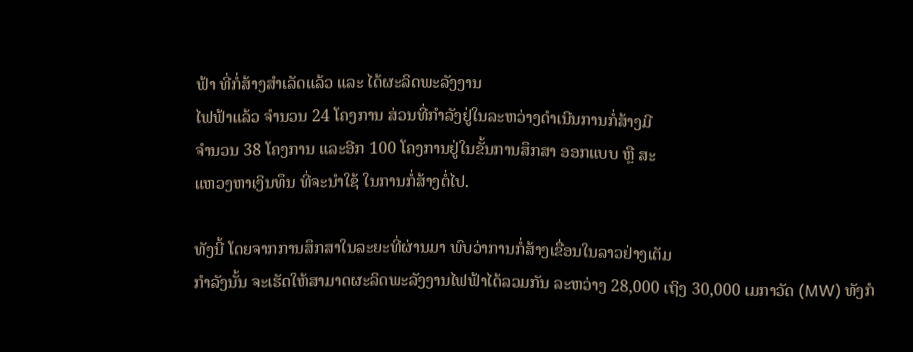ຟ້າ ທີ່ກໍ່ສ້າງສຳເລັດແລ້ວ ແລະ ໄດ້ຜະລິດພະລັງງານ
ໄຟຟ້າແລ້ວ ຈຳນວນ 24 ໂຄງການ ສ່ວນທີ່ກຳລັງຢູ່ໃນລະຫວ່າງດຳເນີນການກໍ່ສ້າງມີ
ຈຳນວນ 38 ໂຄງການ ແລະອີກ 100 ໂຄງການຢູ່ໃນຂັ້ນການສຶກສາ ອອກແບບ ຫຼື ສະ
ແຫວງຫາເງິນທຶນ ທີ່ຈະນຳໃຊ້ ໃນການກໍ່ສ້າງຕໍ່ໄປ.

ທັງນີ້ ໂດຍຈາກການສຶກສາໃນລະຍະທີ່ຜ່ານມາ ພົບວ່າການກໍ່ສ້າງເຂື່ອນໃນລາວຢ່າງເຕັມ
ກຳລັງນັ້ນ ຈະເຮັດໃຫ້ສາມາດຜະລິດພະລັງງານໄຟຟ້າໄດ້ລວມກັນ ລະຫວ່າງ 28,000 ເຖິງ 30,000 ເມກາວັດ (MW) ທັງກໍ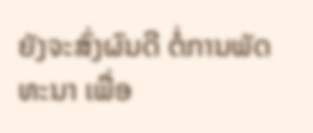ຍັງຈະສົ່ງຜົນດີ ຕໍ່ການພັດທະນາ ເພື່ອ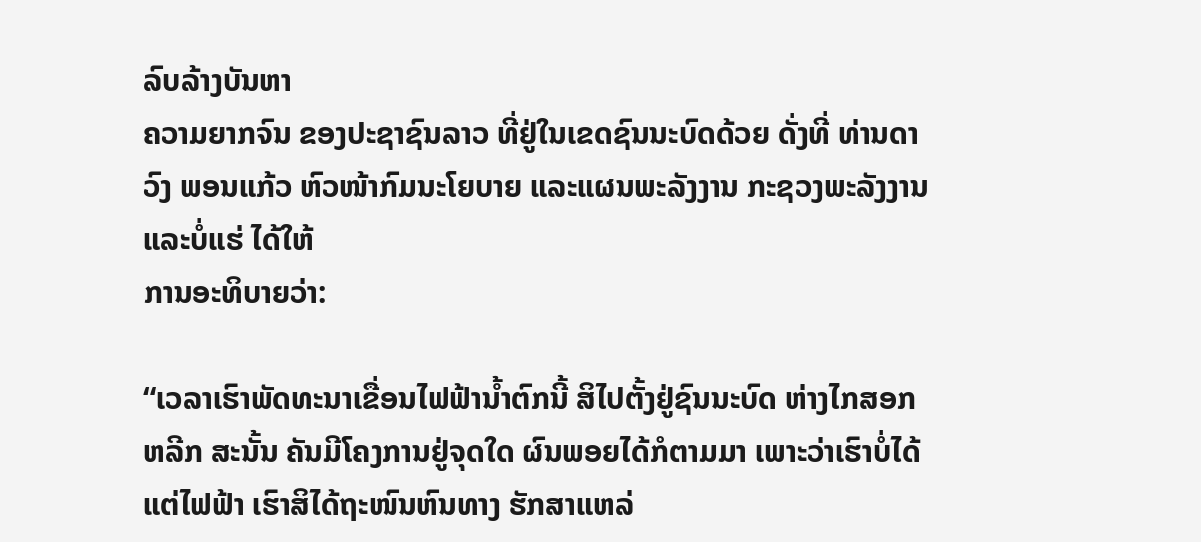ລົບລ້າງບັນຫາ
ຄວາມຍາກຈົນ ຂອງປະຊາຊົນລາວ ທີ່ຢູ່ໃນເຂດຊົນນະບົດດ້ວຍ ດັ່ງທີ່ ທ່ານດາວົງ ພອນແກ້ວ ຫົວໜ້າກົມນະໂຍບາຍ ແລະແຜນພະລັງງານ ກະຊວງພະລັງງານ ແລະບໍ່ແຮ່ ໄດ້ໃຫ້
ການອະທິບາຍວ່າ:

“ເວລາເຮົາພັດທະນາເຂື່ອນໄຟຟ້ານ້ຳຕົກນີ້ ສິໄປຕັ້ງຢູ່ຊົນນະບົດ ຫ່າງໄກສອກ
ຫລີກ ສະນັ້ນ ຄັນມີໂຄງການຢູ່ຈຸດໃດ ຜົນພອຍໄດ້ກໍຕາມມາ ເພາະວ່າເຮົາບໍ່ໄດ້
ແຕ່ໄຟຟ້າ ເຮົາສິໄດ້ຖະໜົນຫົນທາງ ຮັກສາແຫລ່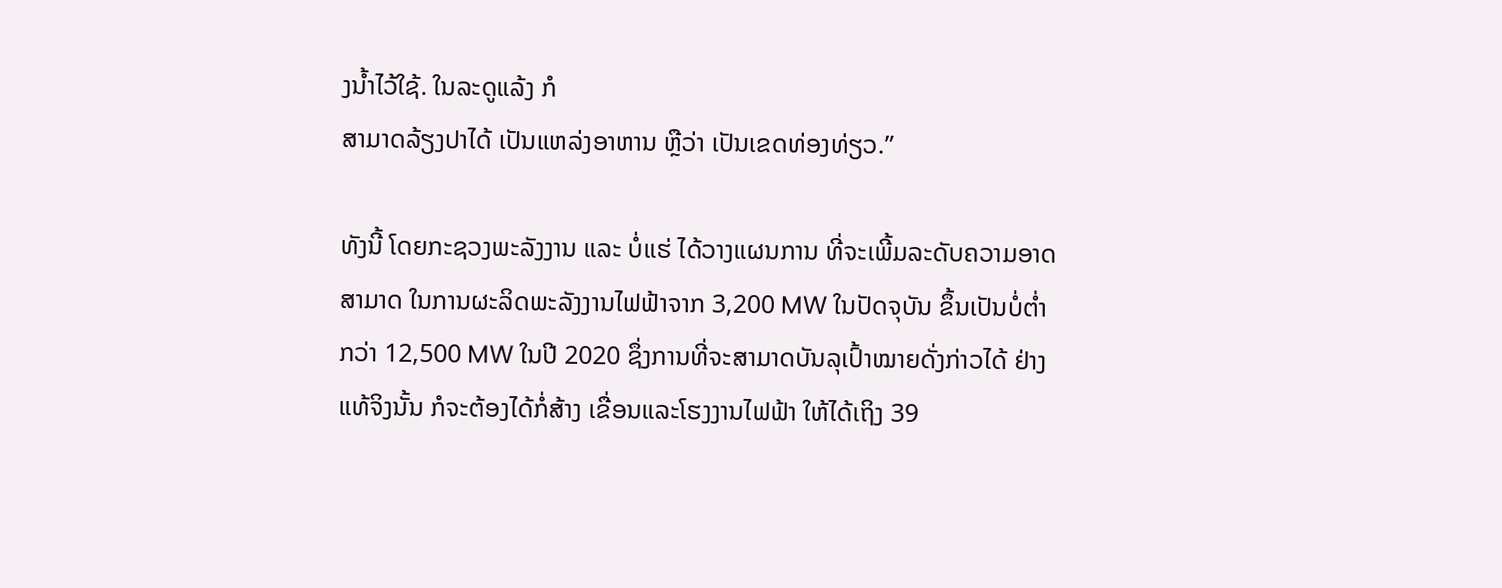ງນ້ຳໄວ້ໃຊ້. ໃນລະດູແລ້ງ ກໍ
ສາມາດລ້ຽງປາໄດ້ ເປັນແຫລ່ງອາຫານ ຫຼືວ່າ ເປັນເຂດທ່ອງທ່ຽວ.”

ທັງນີ້ ໂດຍກະຊວງພະລັງງານ ແລະ ບໍ່ແຮ່ ໄດ້ວາງແຜນການ ທີ່ຈະເພີ້ມລະດັບຄວາມອາດ
ສາມາດ ໃນການຜະລິດພະລັງງານໄຟຟ້າຈາກ 3,200 MW ໃນປັດຈຸບັນ ຂຶ້ນເປັນບໍ່ຕ່ຳ
ກວ່າ 12,500 MW ໃນປີ 2020 ຊຶ່ງການທີ່ຈະສາມາດບັນລຸເປົ້າໝາຍດັ່ງກ່າວໄດ້ ຢ່າງ
ແທ້ຈິງນັ້ນ ກໍຈະຕ້ອງໄດ້ກໍ່ສ້າງ ເຂື່ອນແລະໂຮງງານໄຟຟ້າ ໃຫ້ໄດ້ເຖິງ 39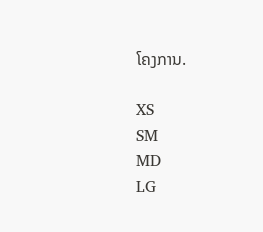ໂຄງການ.

XS
SM
MD
LG